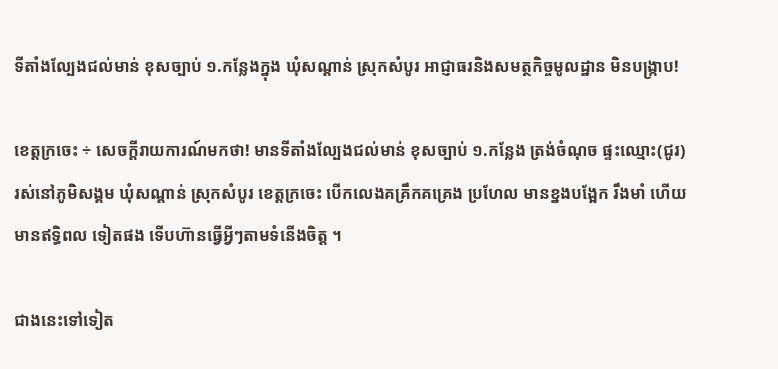ទីតាំងល្បែងជល់មាន់ ខុសច្បាប់ ១.កន្លែងក្នុង ឃុំសណ្ដាន់ ស្រុកសំបូរ អាជ្ញាធរនិងសមត្ថកិច្ចមូលដ្ឋាន មិនបង្ក្រាប!

ខេត្តក្រចេះ ÷ សេចក្តីរាយការណ៍មកថា! មានទីតាំងល្បែងជល់មាន់ ខុសច្បាប់ ១.កន្លែង ត្រង់ចំណុច ផ្ទះឈ្មោះ(ជូរ) រស់នៅភូមិសង្គម ឃុំសណ្ដាន់ ស្រុកសំបូរ ខេត្តក្រចេះ បើកលេងគគ្រឹកគគ្រេង ប្រហែល មានខ្នងបង្អែក រឹងមាំ ហើយមានឥទ្ធិពល ទៀតផង ទើបហ៊ានធ្វើអ្វីៗតាមទំនើងចិត្ត ។

ជាងនេះទៅទៀត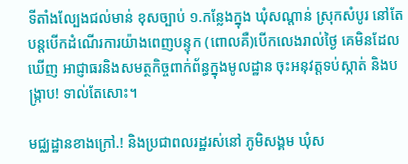ទីតាំងល្បែងជល់មាន់ ខុសច្បាប់ ១.កន្លែងក្នុង ឃុំសណ្ដាន់ ស្រុកសំបូរ នៅតែបន្តបើកដំណើរការយ៉ាងពេញបន្ទុក (ពោលគឺ)បើកលេងរាល់ថ្ងៃ គេមិនដែលឃើញ អាជ្ញាធរនិងសមត្ថកិច្ចពាក់ព័ន្ធក្នុងមូលដ្ឋាន ចុះអនុវត្តទប់ស្កាត់ និងបង្ក្រាប! ទាល់តែសោះ។

មជ្ឈដ្ឋានខាងក្រៅ.! និងប្រជាពលរដ្ឋរស់នៅ ភូមិសង្គម ឃុំស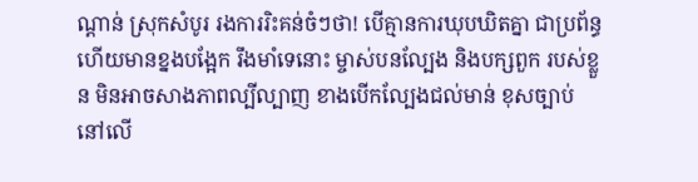ណ្ដាន់ ស្រុកសំបូរ រងការរិះគន់ចំៗថា! បើគ្មានការឃុបឃិតគ្នា ជាប្រព័ន្ធ ហើយមានខ្នងបង្អែក រឹងមាំទេនោះ ម្ចាស់បនល្បែង និងបក្សពួក របស់ខ្លួន មិនអាចសាងភាពល្បីល្បាញ ខាងបើកល្បែងជល់មាន់ ខុសច្បាប់ នៅលើ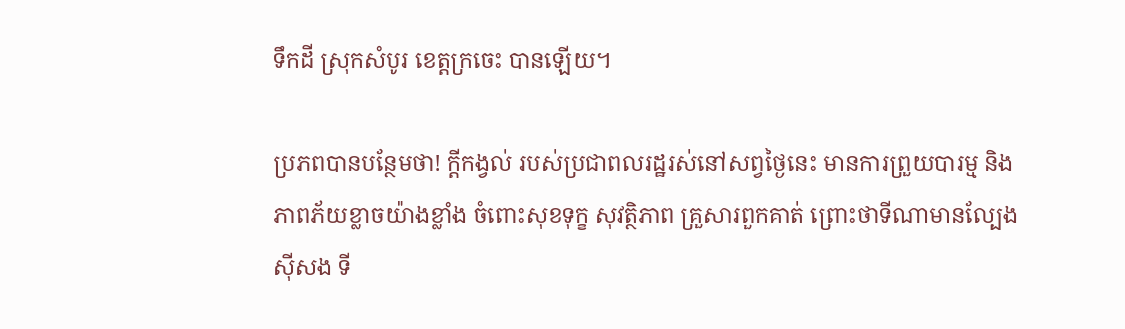ទឹកដី ស្រុកសំបូរ ខេត្តក្រចេះ បានឡើយ។

ប្រភពបានបន្ថែមថា! ក្តីកង្វល់ របស់ប្រជាពលរដ្ឋរស់នៅសព្វថ្ងៃនេះ មានការព្រួយបារម្ម និងភាពភ័យខ្លាចយ៉ាងខ្លាំង ចំពោះសុខទុក្ខ សុវត្ថិភាព គ្រួសារពួកគាត់ ព្រោះថាទីណាមានល្បែងស៊ីសង ទី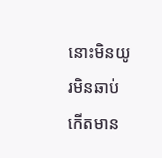នោះមិនយូរមិនឆាប់ កើតមាន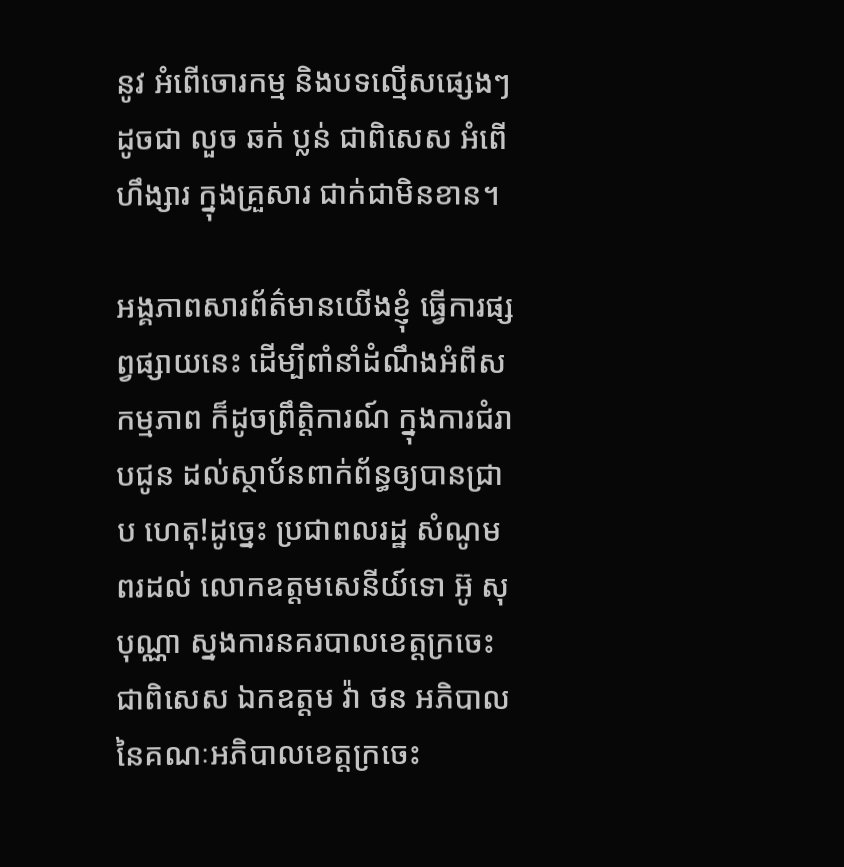នូវ អំពើចោរកម្ម និងបទល្មើសផ្សេងៗដូចជា លួច ឆក់ ប្លន់ ជាពិសេស អំពើហឹង្សារ ក្នុងគ្រួសារ ជាក់ជាមិនខាន។

អង្គភាពសារព័ត៌មានយើងខ្ញុំ ធ្វើការផ្សព្វផ្សាយនេះ ដើម្បីពាំនាំដំណឹងអំពីសកម្មភាព ក៏ដូចព្រឹត្តិការណ៍ ក្នុងការជំរាបជូន ដល់ស្ថាប័នពាក់ព័ន្ធឲ្យបានជ្រាប ហេតុ!ដូច្នេះ ប្រជាពលរដ្ឋ សំណូមពរដល់ លោកឧត្តមសេនីយ៍ទោ អ៊ូ សុបុណ្ណា ស្នងការនគរបាលខេត្តក្រចេះ ជាពិសេស ឯកឧត្តម វ៉ា ថន អភិបាលនៃគណៈអភិបាលខេត្តក្រចេះ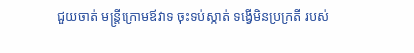ជួយចាត់ មន្ត្រីក្រោមឪវាទ ចុះទប់ស្កាត់ ទង្វើមិនប្រក្រតី របស់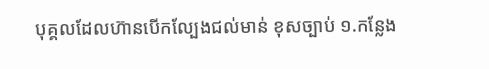បុគ្គលដែលហ៊ានបើកល្បែងជល់មាន់ ខុសច្បាប់ ១.កន្លែង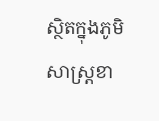ស្ថិតក្នុងភូមិសាស្ត្រខា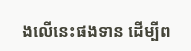ងលើនេះផងទាន ដើម្បីព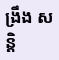ង្រឹង សន្តិ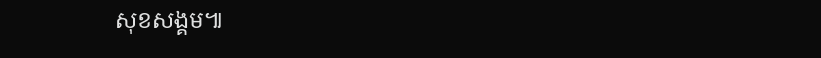សុខសង្គម៕